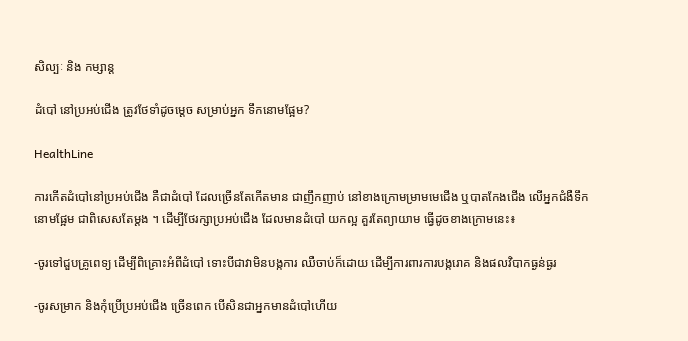សិល្បៈ និង កម្សាន្ត

ដំបៅ នៅប្រអប់ជើង ត្រូវថែទាំដូចម្តេច សម្រាប់អ្នក ទឹកនោមផ្អែម?

HealthLine

ការកើតដំបៅនៅប្រអប់ជើង គឺជាដំបៅ ដែលច្រើនតែកើតមាន ជាញឹកញាប់ នៅខាងក្រោមម្រាមមេជើង ឬបាតកែងជើង លើអ្នកជំងឺទឹកនោមផ្អែម ជាពិសេសតែម្តង ។ ដើម្បីថែរក្សាប្រអប់ជើង ដែលមានដំបៅ យកល្អ គួរតែព្យាយាម ធ្វើដូចខាងក្រោមនេះ៖

-ចូរទៅជួបគ្រូពេទ្យ ដើម្បីពិគ្រោះអំពីដំបៅ ទោះបីជាវាមិនបង្កការ ឈឺចាប់ក៏ដោយ ដើម្បីការពារការបង្ករោគ និងផលវិបាកធ្ងន់ធ្ងរ

-ចូរសម្រាក និងកុំប្រើប្រអប់ជើង ច្រើនពេក បើសិនជាអ្នកមានដំបៅហើយ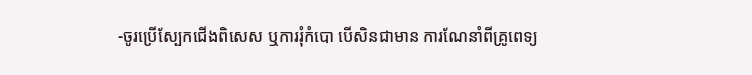-ចូរប្រើស្បែកជើងពិសេស ឬការរុំកំបោ បើសិនជាមាន ការណែនាំពីគ្រូពេទ្យ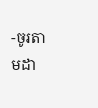-ចូរតាមដា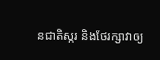នជាតិស្ករ និងថែរក្សាវាឲ្យ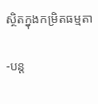ស្ថិតក្នុងកម្រិតធម្មតា

-បន្ត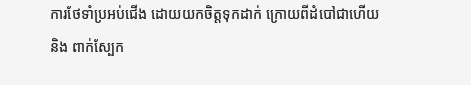ការថែទាំប្រអប់ជើង ដោយយកចិត្តទុកដាក់ ក្រោយពីដំបៅជាហើយ និង ពាក់ស្បែក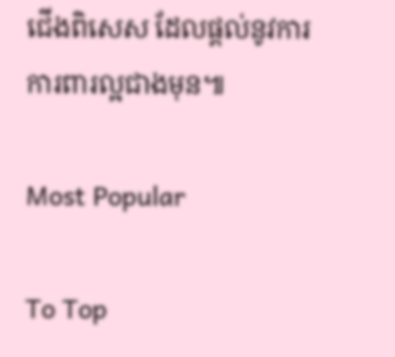ជើងពិសេស ដែលផ្តល់នូវការ ការពារល្អជាងមុន៕

Most Popular

To Top